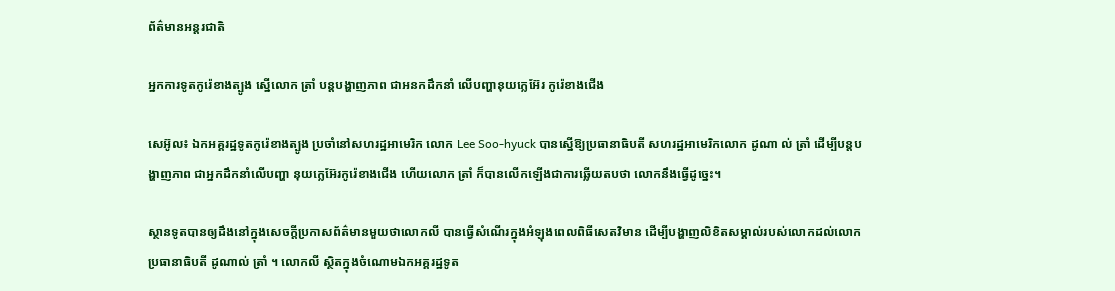ព័ត៌មានអន្តរជាតិ

អ្នកការទូតកូរ៉េខាងត្បូង ស្នើលោក ត្រាំ បន្ដបង្ហាញភាព ជាអនកដឹកនាំ លើបញ្ហានុយក្លេអ៊ែរ កូរ៉េខាងជើង

សេអ៊ូល៖ ឯកអគ្គរដ្ឋទូតកូរ៉េខាងត្បូង ប្រចាំនៅសហរដ្ឋអាមេរិក លោក Lee Soo-hyuck បានស្នើឱ្យប្រធានាធិបតី សហរដ្ឋអាមេរិកលោក ដូណា ល់ ត្រាំ ដើម្បីបន្តបង្ហាញភាព ជាអ្នកដឹកនាំលើបញ្ហា នុយក្លេអ៊ែរកូរ៉េខាងជើង ហើយលោក ត្រាំ ក៏បានលើកឡើងជាការឆ្លើយតបថា លោកនឹងធ្វើដូច្នេះ។

ស្ថានទូតបានឲ្យដឹងនៅក្នុងសេចក្តីប្រកាសព័ត៌មានមួយថាលោកលី បានធ្វើសំណើរក្នុងអំឡុងពេលពិធីសេតវិមាន ដើម្បីបង្ហាញលិខិតសម្គាល់របស់លោកដល់លោកប្រធានាធិបតី ដូណាល់ ត្រាំ ។ លោកលី ស្ថិតក្នុងចំណោមឯកអគ្គរដ្ឋទូត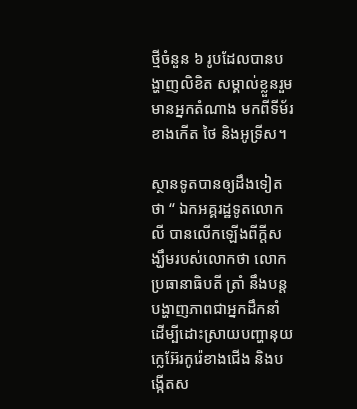ថ្មីចំនួន ៦ រូបដែលបានបង្ហាញលិខិត សម្គាល់ខ្លួនរួមមានអ្នកតំណាង មកពីទីម័រខាងកើត ថៃ និងអូទ្រីស។

ស្ថានទូតបានឲ្យដឹងទៀតថា “ ឯកអគ្គរដ្ឋទូតលោក លី បានលើកឡើងពីក្ដីសង្ឃឹមរបស់លោកថា លោកប្រធានាធិបតី ត្រាំ នឹងបន្តបង្ហាញភាពជាអ្នកដឹកនាំ ដើម្បីដោះស្រាយបញ្ហានុយក្លេអ៊ែរកូរ៉េខាងជើង និងបង្កើតស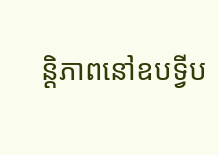ន្តិភាពនៅឧបទ្វីប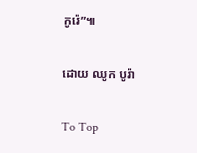កូរ៉េ”៕

ដោយ ឈូក បូរ៉ា

To Top